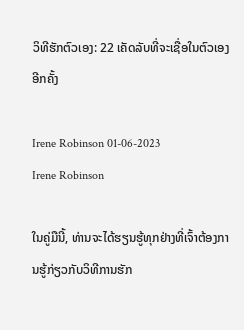ວິທີຮັກຕົວເອງ: 22 ເຄັດລັບທີ່ຈະເຊື່ອໃນຕົວເອງອີກຄັ້ງ

Irene Robinson 01-06-2023
Irene Robinson

ໃນຄູ່ມືນີ້, ທ່ານຈະໄດ້ຮຽນຮູ້ທຸກຢ່າງທີ່ເຈົ້າຕ້ອງການຮູ້ກ່ຽວກັບວິທີການຮັກ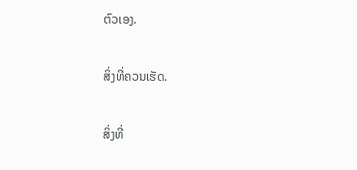ຕົວເອງ.

ສິ່ງທີ່ຄວນເຮັດ.

ສິ່ງທີ່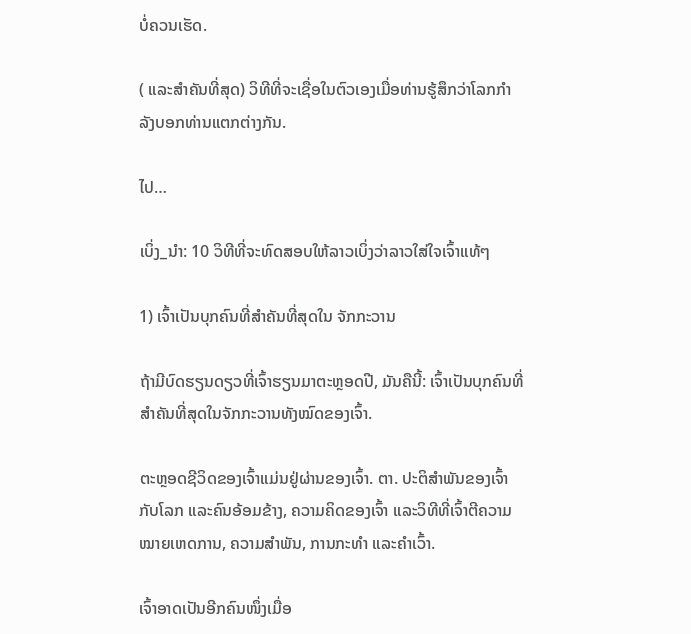ບໍ່ຄວນເຮັດ.

( ແລະສໍາຄັນທີ່ສຸດ) ວິທີທີ່ຈະເຊື່ອໃນຕົວເອງເມື່ອທ່ານຮູ້ສຶກວ່າໂລກກໍາລັງບອກທ່ານແຕກຕ່າງກັນ.

ໄປ…

ເບິ່ງ_ນຳ: 10 ວິທີທີ່ຈະທົດສອບໃຫ້ລາວເບິ່ງວ່າລາວໃສ່ໃຈເຈົ້າແທ້ໆ

1) ເຈົ້າເປັນບຸກຄົນທີ່ສໍາຄັນທີ່ສຸດໃນ ຈັກກະວານ

ຖ້າມີບົດຮຽນດຽວທີ່ເຈົ້າຮຽນມາຕະຫຼອດປີ, ມັນຄືນີ້: ເຈົ້າເປັນບຸກຄົນທີ່ສຳຄັນທີ່ສຸດໃນຈັກກະວານທັງໝົດຂອງເຈົ້າ.

ຕະຫຼອດຊີວິດຂອງເຈົ້າແມ່ນຢູ່ຜ່ານຂອງເຈົ້າ. ຕາ. ປະຕິສຳພັນຂອງເຈົ້າກັບໂລກ ແລະຄົນອ້ອມຂ້າງ, ຄວາມຄິດຂອງເຈົ້າ ແລະວິທີທີ່ເຈົ້າຕີຄວາມໝາຍເຫດການ, ຄວາມສຳພັນ, ການກະທຳ ແລະຄຳເວົ້າ.

ເຈົ້າອາດເປັນອີກຄົນໜຶ່ງເມື່ອ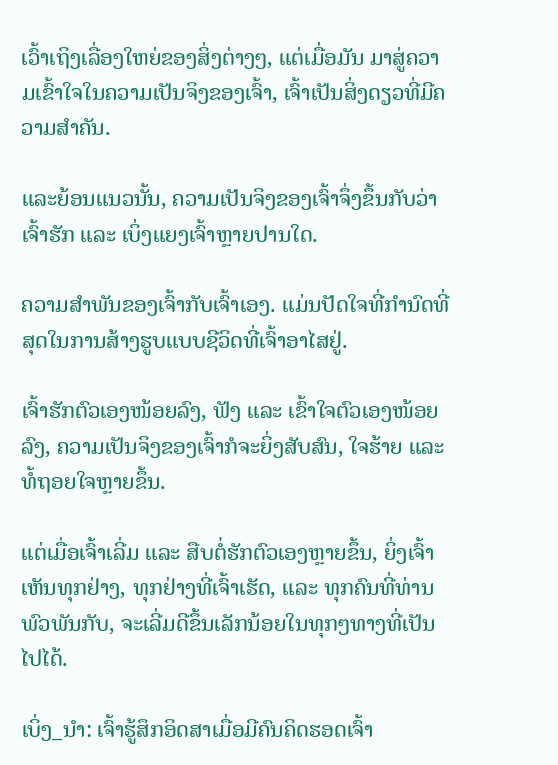ເວົ້າເຖິງເລື່ອງໃຫຍ່ຂອງສິ່ງຕ່າງໆ, ແຕ່ເມື່ອມັນ ມາສູ່ຄວາມເຂົ້າໃຈໃນຄວາມເປັນຈິງຂອງເຈົ້າ, ເຈົ້າເປັນສິ່ງດຽວທີ່ມີຄວາມສໍາຄັນ.

ແລະຍ້ອນແນວນັ້ນ, ຄວາມເປັນຈິງຂອງເຈົ້າຈຶ່ງຂຶ້ນກັບວ່າເຈົ້າຮັກ ແລະ ເບິ່ງແຍງເຈົ້າຫຼາຍປານໃດ.

ຄວາມສຳພັນຂອງເຈົ້າກັບເຈົ້າເອງ. ແມ່ນປັດໃຈທີ່ກຳນົດທີ່ສຸດໃນການສ້າງຮູບແບບຊີວິດທີ່ເຈົ້າອາໄສຢູ່.

ເຈົ້າຮັກຕົວເອງໜ້ອຍລົງ, ຟັງ ແລະ ເຂົ້າໃຈຕົວເອງໜ້ອຍລົງ, ຄວາມເປັນຈິງຂອງເຈົ້າກໍຈະຍິ່ງສັບສົນ, ໃຈຮ້າຍ ແລະ ທໍ້ຖອຍໃຈຫຼາຍຂຶ້ນ.

ແຕ່ເມື່ອເຈົ້າເລີ່ມ ແລະ ສືບຕໍ່ຮັກຕົວເອງຫຼາຍຂຶ້ນ, ຍິ່ງເຈົ້າເຫັນທຸກຢ່າງ, ທຸກຢ່າງທີ່ເຈົ້າເຮັດ, ແລະ ທຸກຄົນທີ່ທ່ານພົວພັນກັບ, ຈະເລີ່ມດີຂຶ້ນເລັກນ້ອຍໃນທຸກໆທາງທີ່ເປັນໄປໄດ້.

ເບິ່ງ_ນຳ: ເຈົ້າຮູ້ສຶກອິດສາເມື່ອມີຄົນຄິດຮອດເຈົ້າ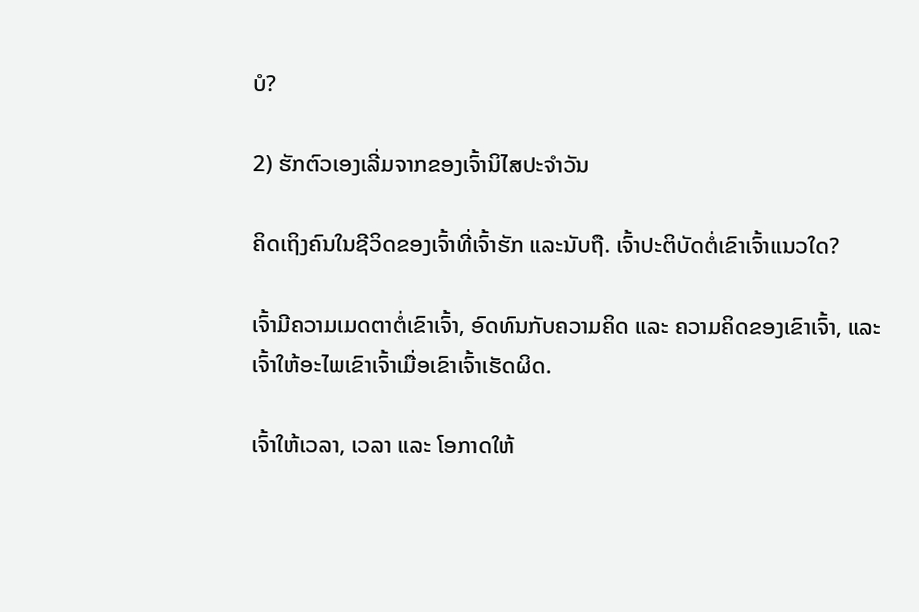ບໍ?

2) ຮັກຕົວເອງເລີ່ມຈາກຂອງເຈົ້ານິໄສປະຈຳວັນ

ຄິດເຖິງຄົນໃນຊີວິດຂອງເຈົ້າທີ່ເຈົ້າຮັກ ແລະນັບຖື. ເຈົ້າປະຕິບັດຕໍ່ເຂົາເຈົ້າແນວໃດ?

ເຈົ້າມີຄວາມເມດຕາຕໍ່ເຂົາເຈົ້າ, ອົດທົນກັບຄວາມຄິດ ແລະ ຄວາມຄິດຂອງເຂົາເຈົ້າ, ແລະ ເຈົ້າໃຫ້ອະໄພເຂົາເຈົ້າເມື່ອເຂົາເຈົ້າເຮັດຜິດ.

ເຈົ້າໃຫ້ເວລາ, ເວລາ ແລະ ໂອກາດໃຫ້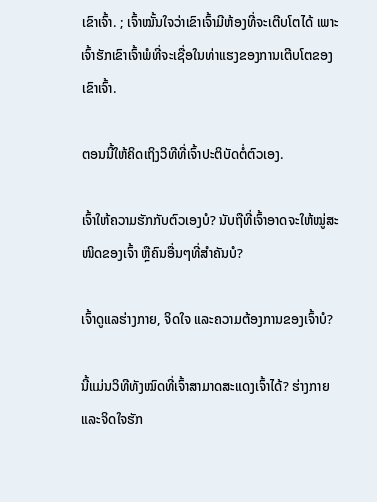ເຂົາເຈົ້າ. ; ເຈົ້າໝັ້ນໃຈວ່າເຂົາເຈົ້າມີຫ້ອງທີ່ຈະເຕີບໂຕໄດ້ ເພາະເຈົ້າຮັກເຂົາເຈົ້າພໍທີ່ຈະເຊື່ອໃນທ່າແຮງຂອງການເຕີບໂຕຂອງເຂົາເຈົ້າ.

ຕອນນີ້ໃຫ້ຄິດເຖິງວິທີທີ່ເຈົ້າປະຕິບັດຕໍ່ຕົວເອງ.

ເຈົ້າໃຫ້ຄວາມຮັກກັບຕົວເອງບໍ? ນັບຖືທີ່ເຈົ້າອາດຈະໃຫ້ໝູ່ສະໜິດຂອງເຈົ້າ ຫຼືຄົນອື່ນໆທີ່ສຳຄັນບໍ?

ເຈົ້າດູແລຮ່າງກາຍ, ຈິດໃຈ ແລະຄວາມຕ້ອງການຂອງເຈົ້າບໍ?

ນີ້ແມ່ນວິທີທັງໝົດທີ່ເຈົ້າສາມາດສະແດງເຈົ້າໄດ້? ຮ່າງກາຍ ແລະຈິດໃຈຮັກ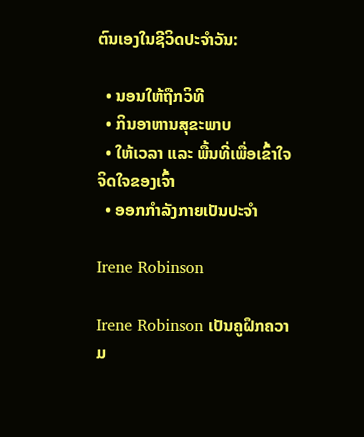ຕົນເອງໃນຊີວິດປະຈຳວັນ:

  • ນອນໃຫ້ຖືກວິທີ
  • ກິນອາຫານສຸຂະພາບ
  • ໃຫ້ເວລາ ແລະ ພື້ນທີ່ເພື່ອເຂົ້າໃຈຈິດໃຈຂອງເຈົ້າ
  • ອອກກຳລັງກາຍເປັນປະຈຳ

Irene Robinson

Irene Robinson ເປັນຄູຝຶກຄວາມ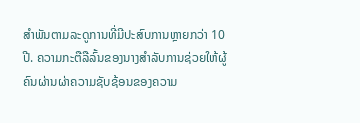ສໍາພັນຕາມລະດູການທີ່ມີປະສົບການຫຼາຍກວ່າ 10 ປີ. ຄວາມກະຕືລືລົ້ນຂອງນາງສໍາລັບການຊ່ວຍໃຫ້ຜູ້ຄົນຜ່ານຜ່າຄວາມຊັບຊ້ອນຂອງຄວາມ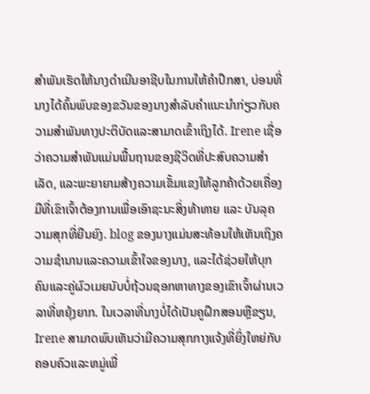ສໍາພັນເຮັດໃຫ້ນາງດໍາເນີນອາຊີບໃນການໃຫ້ຄໍາປຶກສາ, ບ່ອນທີ່ນາງໄດ້ຄົ້ນພົບຂອງຂວັນຂອງນາງສໍາລັບຄໍາແນະນໍາກ່ຽວກັບຄວາມສໍາພັນທາງປະຕິບັດແລະສາມາດເຂົ້າເຖິງໄດ້. Irene ເຊື່ອວ່າຄວາມສຳພັນແມ່ນພື້ນຖານຂອງຊີວິດທີ່ປະສົບຄວາມສຳເລັດ, ແລະພະຍາຍາມສ້າງຄວາມເຂັ້ມແຂງໃຫ້ລູກຄ້າດ້ວຍເຄື່ອງມືທີ່ເຂົາເຈົ້າຕ້ອງການເພື່ອເອົາຊະນະສິ່ງທ້າທາຍ ແລະ ບັນລຸຄວາມສຸກທີ່ຍືນຍົງ. blog ຂອງນາງແມ່ນສະທ້ອນໃຫ້ເຫັນເຖິງຄວາມຊໍານານແລະຄວາມເຂົ້າໃຈຂອງນາງ, ແລະໄດ້ຊ່ວຍໃຫ້ບຸກຄົນແລະຄູ່ຜົວເມຍນັບບໍ່ຖ້ວນຊອກຫາທາງຂອງເຂົາເຈົ້າຜ່ານເວລາທີ່ຫຍຸ້ງຍາກ. ໃນເວລາທີ່ນາງບໍ່ໄດ້ເປັນຄູຝຶກສອນຫຼືຂຽນ, Irene ສາມາດພົບເຫັນວ່າມີຄວາມສຸກກາງແຈ້ງທີ່ຍິ່ງໃຫຍ່ກັບຄອບຄົວແລະຫມູ່ເພື່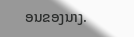ອນຂອງນາງ.